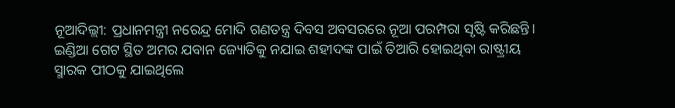ନୂଆଦିଲ୍ଲୀ: ପ୍ରଧାନମନ୍ତ୍ରୀ ନରେନ୍ଦ୍ର ମୋଦି ଗଣତନ୍ତ୍ର ଦିବସ ଅବସରରେ ନୂଆ ପରମ୍ପରା ସୃଷ୍ଟି କରିଛନ୍ତି। ଇଣ୍ଡିଆ ଗେଟ ସ୍ଥିତ ଅମର ଯବାନ ଜ୍ୟୋତିକୁ ନଯାଇ ଶହୀଦଙ୍କ ପାଇଁ ତିଆରି ହୋଇଥିବା ରାଷ୍ଟ୍ରୀୟ ସ୍ମାରକ ପୀଠକୁ ଯାଇଥିଲେ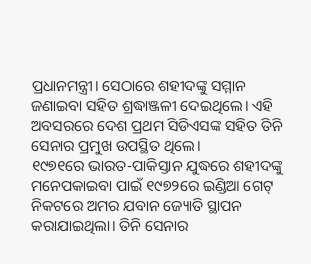ପ୍ରଧାନମନ୍ତ୍ରୀ। ସେଠାରେ ଶହୀଦଙ୍କୁ ସମ୍ମାନ ଜଣାଇବା ସହିତ ଶ୍ରଦ୍ଧାଞ୍ଜଳୀ ଦେଇଥିଲେ। ଏହି ଅବସରରେ ଦେଶ ପ୍ରଥମ ସିଡିଏସଙ୍କ ସହିତ ତିନି ସେନାର ପ୍ରମୁଖ ଉପସ୍ଥିତ ଥିଲେ।
୧୯୭୧ରେ ଭାରତ-ପାକିସ୍ତାନ ଯୁଦ୍ଧରେ ଶହୀଦଙ୍କୁ ମନେପକାଇବା ପାଇଁ ୧୯୭୨ରେ ଇଣ୍ଡିଆ ଗେଟ୍ ନିକଟରେ ଅମର ଯବାନ ଜ୍ୟୋତି ସ୍ଥାପନ କରାଯାଇଥିଲା। ତିନି ସେନାର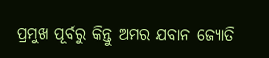ପ୍ରମୁଖ ପୂର୍ବରୁ କିନ୍ତୁ ଅମର ଯବାନ ଜ୍ୟୋତି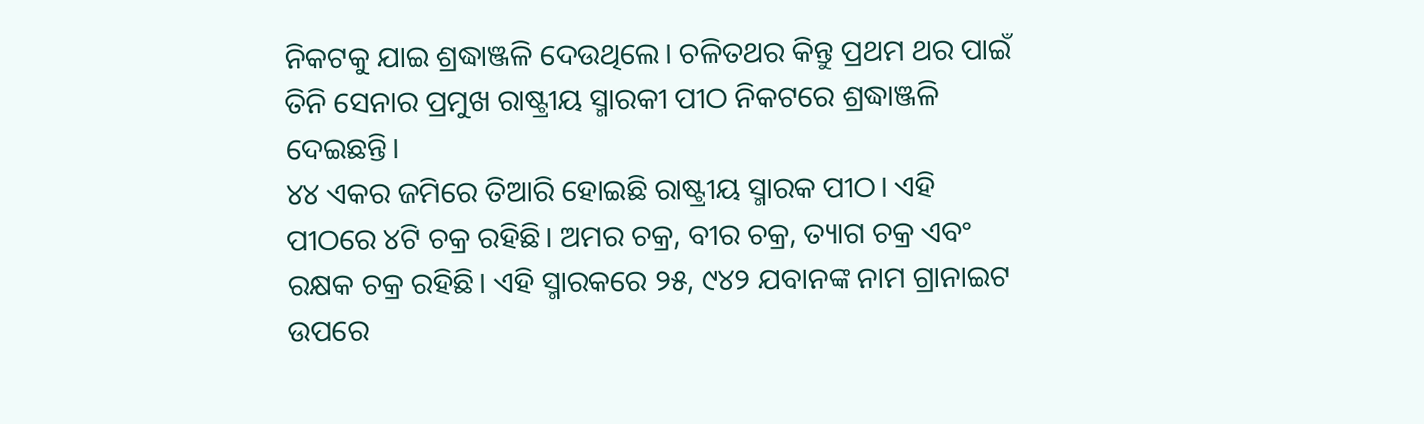ନିକଟକୁ ଯାଇ ଶ୍ରଦ୍ଧାଞ୍ଜଳି ଦେଉଥିଲେ। ଚଳିତଥର କିନ୍ତୁ ପ୍ରଥମ ଥର ପାଇଁ ତିନି ସେନାର ପ୍ରମୁଖ ରାଷ୍ଟ୍ରୀୟ ସ୍ମାରକୀ ପୀଠ ନିକଟରେ ଶ୍ରଦ୍ଧାଞ୍ଜଳି ଦେଇଛନ୍ତି।
୪୪ ଏକର ଜମିରେ ତିଆରି ହୋଇଛି ରାଷ୍ଟ୍ରୀୟ ସ୍ମାରକ ପୀଠ। ଏହି ପୀଠରେ ୪ଟି ଚକ୍ର ରହିଛି। ଅମର ଚକ୍ର, ବୀର ଚକ୍ର, ତ୍ୟାଗ ଚକ୍ର ଏବଂ ରକ୍ଷକ ଚକ୍ର ରହିଛି। ଏହି ସ୍ମାରକରେ ୨୫, ୯୪୨ ଯବାନଙ୍କ ନାମ ଗ୍ରାନାଇଟ ଉପରେ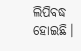ଲିପିବଦ୍ଧ ହୋଇଛି।